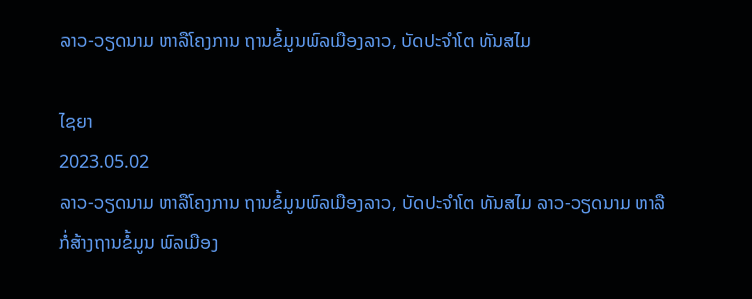ລາວ-ວຽດນາມ ຫາລືໂຄງການ ຖານຂໍ້ມູນພົລເມືອງລາວ, ບັດປະຈຳໂຕ ທັນສໄມ

ໄຊຍາ
2023.05.02
ລາວ-ວຽດນາມ ຫາລືໂຄງການ ຖານຂໍ້ມູນພົລເມືອງລາວ, ບັດປະຈຳໂຕ ທັນສໄມ ລາວ-ວຽດນາມ ຫາລືກໍ່ສ້າງຖານຂໍ້ມູນ ພົລເມືອງ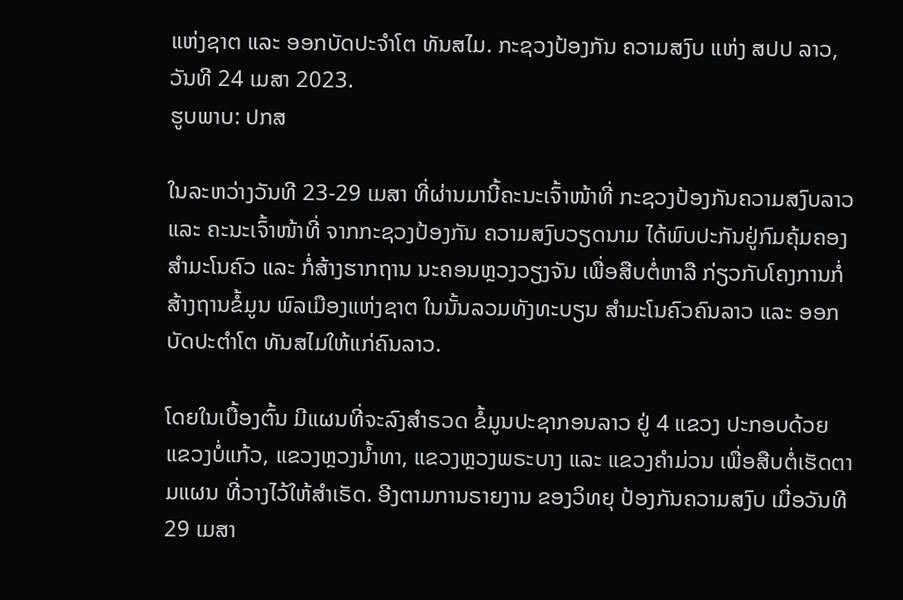ແຫ່ງຊາຕ ແລະ ອອກບັດປະຈຳໂຕ ທັນສໄມ. ກະຊວງປ້ອງກັນ ຄວາມສງົບ ແຫ່ງ ສປປ ລາວ, ວັນທີ 24 ເມສາ 2023.
ຮູບພາບ: ປກສ

ໃນລະຫວ່າງວັນທີ 23-29 ເມສາ ທີ່ຜ່ານມານີ້ຄະນະເຈົ້າໜ້າທີ່ ກະຊວງປ້ອງກັນຄວາມສງົບລາວ ແລະ ຄະນະເຈົ້າໜ້າທີ່ ຈາກກະຊວງປ້ອງກັນ ຄວາມສງົບວຽດນາມ ໄດ້ພົບປະກັນຢູ່ກົມຄຸ້ມຄອງ ສຳມະໂນຄົວ ແລະ ກໍ່ສ້າງຮາກຖານ ນະຄອນຫຼວງວຽງຈັນ ເພື່ອສືບຕໍ່ຫາລື ກ່ຽວກັບໂຄງການກໍ່ສ້າງຖານຂໍ້ມູນ ພົລເມືອງແຫ່ງຊາຕ ໃນນັ້ນລວມທັງທະບຽນ ສຳມະໂນຄົວຄົນລາວ ແລະ ອອກບັດປະຕຳໂຕ ທັນສໄມໃຫ້ແກ່ຄົນລາວ.

ໂດຍໃນເບື້ອງຕົ້ນ ມີແຜນທີ່ຈະລົງສຳຣວດ ຂໍ້ມູນປະຊາກອນລາວ ຢູ່ 4 ແຂວງ ປະກອບດ້ວຍ ແຂວງບໍ່ແກ້ວ, ແຂວງຫຼວງນໍ້າທາ, ແຂວງຫຼວງພຣະບາງ ແລະ ແຂວງຄຳມ່ວນ ເພື່ອສືບຕໍ່ເຮັດຕາມແຜນ ທີ່ວາງໄວ້ໃຫ້ສຳເຣັດ. ອີງຕາມການຣາຍງານ ຂອງວິທຍຸ ປ້ອງກັນຄວາມສງົບ ເມື່ອວັນທີ 29 ເມສາ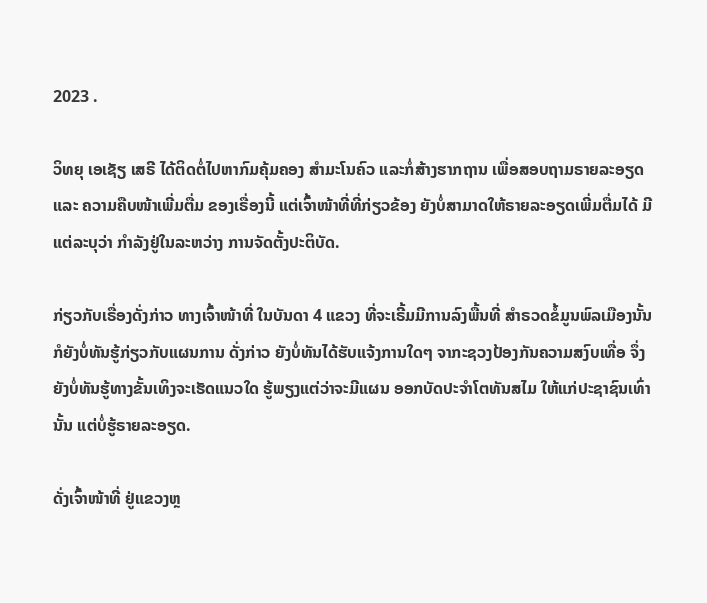2023 .

ວິທຍຸ ເອເຊັຽ ເສຣີ ໄດ້ຕິດຕໍ່ໄປຫາກົມຄຸ້ມຄອງ ສຳມະໂນຄົວ ແລະກໍ່ສ້າງຮາກຖານ ເພື່ອສອບຖາມຣາຍລະອຽດ ແລະ ຄວາມຄືບໜ້າເພີ່ມຕື່ມ ຂອງເຣື່ອງນີ້ ແຕ່ເຈົ້າໜ້າທີ່ທີ່ກ່ຽວຂ້ອງ ຍັງບໍ່ສາມາດໃຫ້ຣາຍລະອຽດເພີ່ມຕື່ມໄດ້ ມີແຕ່ລະບຸວ່າ ກຳລັງຢູ່ໃນລະຫວ່າງ ການຈັດຕັ້ງປະຕິບັດ.

ກ່ຽວກັບເຣື່ອງດັ່ງກ່າວ ທາງເຈົ້າໜ້າທີ່ ໃນບັນດາ 4 ແຂວງ ທີ່ຈະເຣີ້ມມີການລົງພື້ນທີ່ ສຳຣວດຂໍ້ມູນພົລເມືອງນັ້ນ ກໍຍັງບໍ່ທັນຮູ້ກ່ຽວກັບແຜນການ ດັ່ງກ່າວ ຍັງບໍ່ທັນໄດ້ຮັບແຈ້ງການໃດໆ ຈາກະຊວງປ້ອງກັນຄວາມສງົບເທື່ອ ຈຶ່ງຍັງບໍ່ທັນຮູ້ທາງຂັ້ນເທິງຈະເຮັດແນວໃດ ຮູ້ພຽງແຕ່ວ່າຈະມີແຜນ ອອກບັດປະຈຳໂຕທັນສໄມ ໃຫ້ແກ່ປະຊາຊົນເທົ່ານັ້ນ ແຕ່ບໍ່ຮູ້ຣາຍລະອຽດ.

ດັ່ງເຈົ້າໜ້າທີ່ ຢູ່ແຂວງຫຼ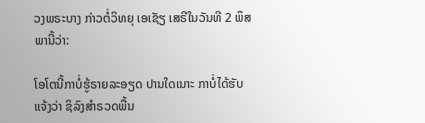ວງພຣະບາງ ກ່າວຕໍ່ວິທຍຸ ເອເຊັຽ ເສຣີໃນວັນທີ 2 ພຶສພານີ້ວ່າ:

ໂອໂຕນີ້ກາບໍ່ຮູ້ຣາຍລະອຽດ ປານໃດເນາະ ກາບໍ່ໄດ້ຮັບແຈ້ງວ່າ ຊິລົງສຳຣວດພື້ນ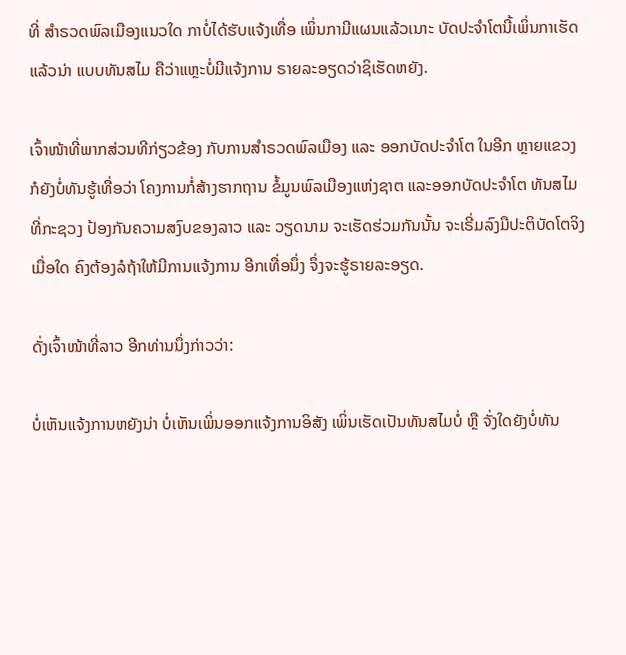ທີ່ ສຳຣວດພົລເມືອງແນວໃດ ກາບໍ່ໄດ້ຮັບແຈ້ງເທື່ອ ເພິ່ນກາມີແຜນແລ້ວເນາະ ບັດປະຈຳໂຕນີ້ເພິ່ນກາເຮັດແລ້ວນ່າ ແບບທັນສໄມ ຄືວ່າແຫຼະບໍ່ມີແຈ້ງການ ຣາຍລະອຽດວ່າຊິເຮັດຫຍັງ.

ເຈົ້າໜ້າທີ່ພາກສ່ວນທີກ່ຽວຂ້ອງ ກັບການສຳຣວດພົລເມືອງ ແລະ ອອກບັດປະຈຳໂຕ ໃນອີກ ຫຼາຍແຂວງກໍຍັງບໍ່ທັນຮູ້ເທື່ອວ່າ ໂຄງການກໍ່ສ້າງຮາກຖານ ຂໍ້ມູນພົລເມືອງແຫ່ງຊາຕ ແລະອອກບັດປະຈຳໂຕ ທັນສໄມ ທີ່ກະຊວງ ປ້ອງກັນຄວາມສງົບຂອງລາວ ແລະ ວຽດນາມ ຈະເຮັດຮ່ວມກັນນັ້ນ ຈະເຣີ່ມລົງມືປະຕິບັດໂຕຈິງ ເມື່ອໃດ ຄົງຕ້ອງລໍຖ້າໃຫ້ມີການແຈ້ງການ ອີກເທື່ອນຶ່ງ ຈຶ່ງຈະຮູ້ຣາຍລະອຽດ.

ດັ່ງເຈົ້າໜ້າທີ່ລາວ ອີກທ່ານນຶ່ງກ່າວວ່າ:

ບໍ່ເຫັນແຈ້ງການຫຍັງນ່າ ບໍ່ເຫັນເພິ່ນອອກແຈ້ງການອິສັງ ເພິ່ນເຮັດເປັນທັນສໄມບໍ່ ຫຼື ຈັ່ງໃດຍັງບໍ່ທັນ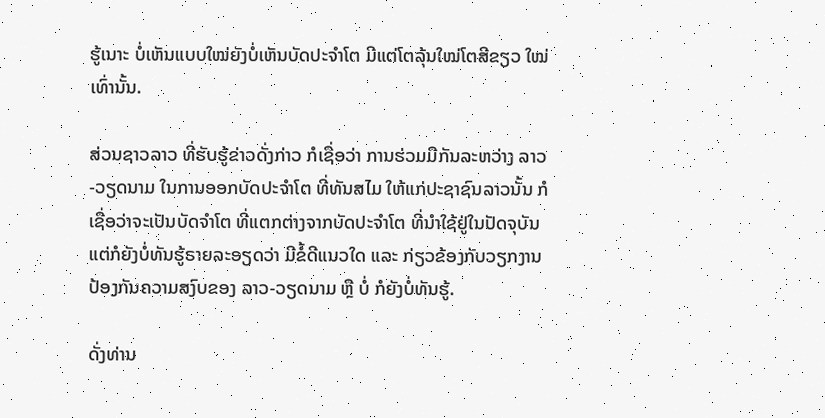ຮູ້ເນາະ ບໍ່ເຫັນແບບໃໝ່ຍັງບໍ່ເຫັນບັດປະຈຳໂຕ ມີແຕ່ໂຕລຸ້ນໃໝ່ໂຕສີຂຽວ ໃໝ່ເທົ່ານັ້ນ.

ສ່ວນຊາວລາວ ທີ່ຮັບຮູ້ຂ່າວດັ່ງກ່າວ ກໍເຊື່ອວ່າ ການຮ່ວມມືກັນລະຫວ່າງ ລາວ-ວຽດນາມ ໃນການອອກບັດປະຈຳໂຕ ທີ່ທັນສໄມ ໃຫ້ແກ່ປະຊາຊົນລາວນັ້ນ ກໍເຊື່ອວ່າຈະເປັນບັດຈຳໂຕ ທີ່ແຕກຕ່າງຈາກບັດປະຈຳໂຕ ທີ່ນຳໃຊ້ຢູ່ໃນປັດຈຸບັນ ແຕ່ກໍຍັງບໍ່ທັນຮູ້ຣາຍລະອຽດວ່າ ມີຂໍ້ດີແນວໃດ ແລະ ກ່ຽວຂ້ອງກັບວຽກງານ ປ້ອງກັນຄວາມສງົບຂອງ ລາວ-ວຽດນາມ ຫຼື ບໍ່ ກໍຍັງບໍ່ທັນຮູ້.

ດັ່ງທ່ານ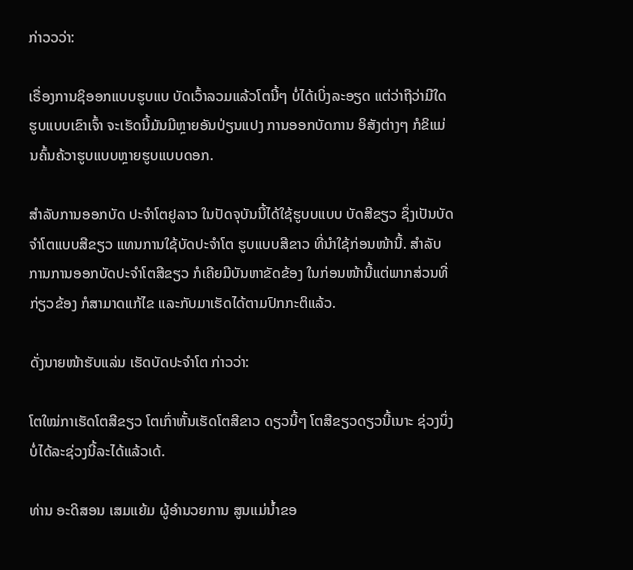ກ່າວວວ່າ:

ເຣື່ອງການຊິອອກແບບຮູບແບ ບັດເວົ້າລວມແລ້ວໂຕນີ້ໆ ບໍ່ໄດ້ເບິ່ງລະອຽດ ແຕ່ວ່າຖືວ່າມີໃດຮູບແບບເຂົາເຈົ້າ ຈະເຮັດນີ້ມັນມີຫຼາຍອັນປ່ຽນແປງ ການອອກບັດການ ອິສັງຕ່າງໆ ກໍຂິແມ່ນຄົ້ນຄ້ວາຮູບແບບຫຼາຍຮູບແບບດອກ.

ສຳລັບການອອກບັດ ປະຈຳໂຕຢູລາວ ໃນປັດຈຸບັນນີ້ໄດ້ໃຊ້ຮູບບແບບ ບັດສີຂຽວ ຊຶ່ງເປັນບັດຈຳໂຕແບບສີຂຽວ ແທນການໃຊ້ບັດປະຈຳໂຕ ຮູບແບບສີຂາວ ທີ່ນຳໃຊ້ກ່ອນໜ້ານີ້. ສຳລັບການການອອກບັດປະຈຳໂຕສີຂຽວ ກໍເຄີຍມີບັນຫາຂັດຂ້ອງ ໃນກ່ອນໜ້ານີ້ແຕ່ພາກສ່ວນທີ່ກ່ຽວຂ້ອງ ກໍສາມາດແກ້ໄຂ ແລະກັບມາເຮັດໄດ້ຕາມປົກກະຕິແລ້ວ.

ດັ່ງນາຍໜ້າຮັບແລ່ນ ເຮັດບັດປະຈຳໂຕ ກ່າວວ່າ:

ໂຕໃໝ່ກາເຮັດໂຕສີຂຽວ ໂຕເກົ່າຫັ້ນເຮັດໂຕສີຂາວ ດຽວນີ້ໆ ໂຕສີຂຽວດຽວນີ້ເນາະ ຊ່ວງນຶ່ງບໍ່ໄດ້ລະຊ່ວງນີ້ລະໄດ້ແລ້ວເດ້.

ທ່ານ ອະດິສອນ ເສມແຍ້ມ ຜູ້ອຳນວຍການ ສູນແມ່ນໍ້າຂອ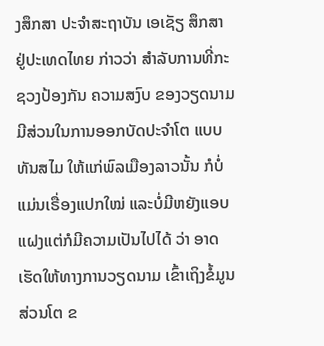ງສຶກສາ ປະຈຳສະຖາບັນ ເອເຊັຽ ສຶກສາ ຢູ່ປະເທດໄທຍ ກ່າວວ່າ ສຳລັບການທີ່ກະຊວງປ້ອງກັນ ຄວາມສງົບ ຂອງວຽດນາມ ມີສ່ວນໃນການອອກບັດປະຈຳໂຕ ແບບທັນສໄມ ໃຫ້ແກ່ພົລເມືອງລາວນັ້ນ ກໍບໍ່ແມ່ນເຣື່ອງແປກໃໝ່ ແລະບໍ່ມີຫຍັງແອບແຝງແຕ່ກໍມີຄວາມເປັນໄປໄດ້ ວ່າ ອາດເຮັດໃຫ້ທາງການວຽດນາມ ເຂົ້າເຖິງຂໍ້ມູນສ່ວນໂຕ ຂ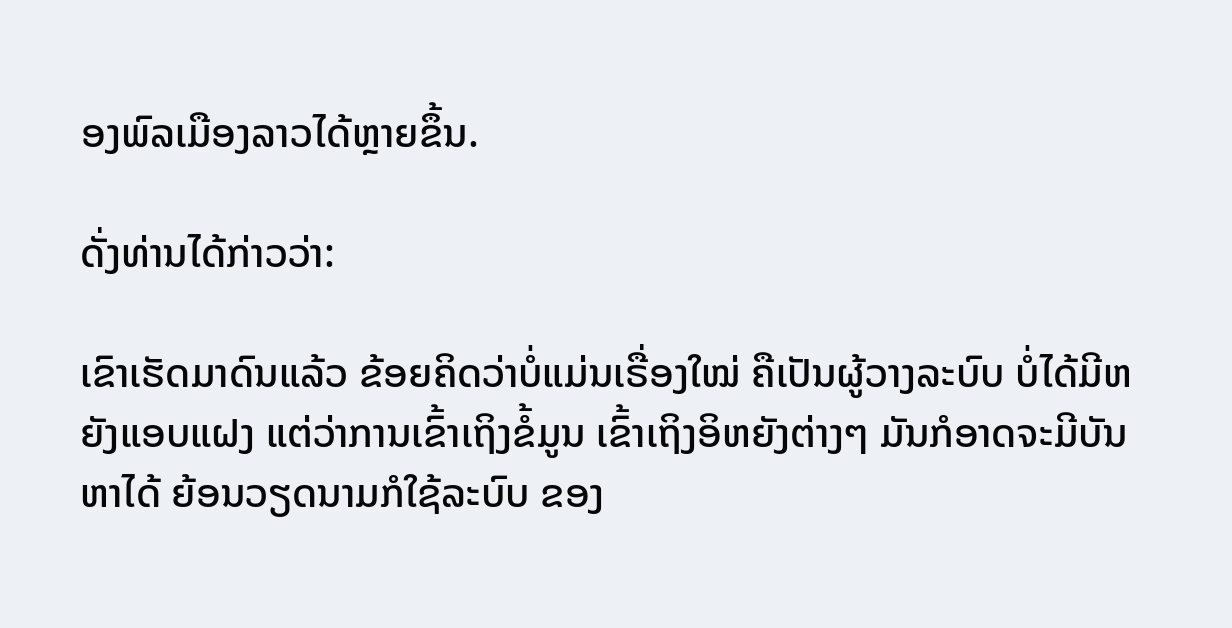ອງພົລເມືອງລາວໄດ້ຫຼາຍຂຶ້ນ.

ດັ່ງທ່ານໄດ້ກ່າວວ່າ:

ເຂົາເຮັດມາດົນແລ້ວ ຂ້ອຍຄິດວ່າບໍ່ແມ່ນເຣື່ອງໃໝ່ ຄືເປັນຜູ້ວາງລະບົບ ບໍ່ໄດ້ມີຫຍັງແອບແຝງ ແຕ່ວ່າການເຂົ້າເຖິງຂໍ້ມູນ ເຂົ້າເຖິງອິຫຍັງຕ່າງໆ ມັນກໍອາດຈະມີບັນຫາໄດ້ ຍ້ອນວຽດນາມກໍໃຊ້ລະບົບ ຂອງ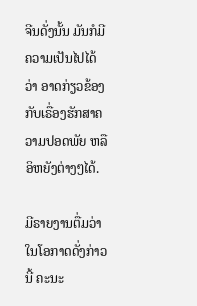ຈີນດັ່ງນັ້ນ ມັນກໍມີຄວາມເປັນໄປໄດ້ວ່າ ອາດກ່ຽວຂ້ອງ ກັບເຣື່ອງຮັກສາຄວາມປອດພັຍ ຫລື ອິຫຍັງຕ່າງໆໄດ້.

ມີຣາຍງານຕື່ມວ່າ ໃນໂອກາດດັ່ງກ່າວນີ້ ຄະນະ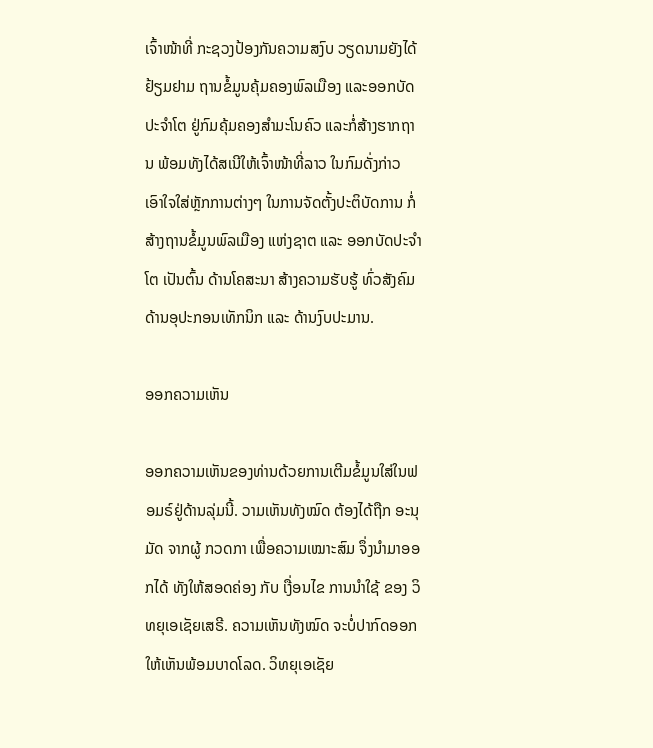ເຈົ້າໜ້າທີ່ ກະຊວງປ້ອງກັນຄວາມສງົບ ວຽດນາມຍັງໄດ້ຢ້ຽມຢາມ ຖານຂໍ້ມູນຄຸ້ມຄອງພົລເມືອງ ແລະອອກບັດປະຈຳໂຕ ຢູ່ກົມຄຸ້ມຄອງສຳມະໂນຄົວ ແລະກໍ່ສ້າງຮາກຖານ ພ້ອມທັງໄດ້ສເນີໃຫ້ເຈົ້າໜ້າທີ່ລາວ ໃນກົມດັ່ງກ່າວ ເອົາໃຈໃສ່ຫຼັກການຕ່າງໆ ໃນການຈັດຕັ້ງປະຕິບັດການ ກໍ່ສ້າງຖານຂໍ້ມູນພົລເມືອງ ແຫ່ງຊາຕ ແລະ ອອກບັດປະຈຳໂຕ ເປັນຕົ້ນ ດ້ານໂຄສະນາ ສ້າງຄວາມຮັບຮູ້ ທົ່ວສັງຄົມ ດ້ານອຸປະກອນເທັກນິກ ແລະ ດ້ານງົບປະມານ.

ອອກຄວາມເຫັນ

ອອກຄວາມເຫັນຂອງທ່ານດ້ວຍການເຕີມຂໍ້ມູນໃສ່ໃນຟອມຣ໌ຢູ່ດ້ານລຸ່ມນີ້. ວາມເຫັນທັງໝົດ ຕ້ອງໄດ້ຖືກ ອະນຸມັດ ຈາກຜູ້ ກວດກາ ເພື່ອຄວາມເໝາະສົມ ຈຶ່ງນໍາມາອອກໄດ້ ທັງໃຫ້ສອດຄ່ອງ ກັບ ເງື່ອນໄຂ ການນຳໃຊ້ ຂອງ ວິທຍຸເອເຊັຍເສຣີ. ຄວາມເຫັນທັງໝົດ ຈະບໍ່ປາກົດອອກ ໃຫ້ເຫັນພ້ອມບາດໂລດ. ວິທຍຸເອເຊັຍ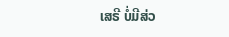ເສຣີ ບໍ່ມີສ່ວ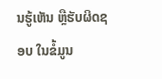ນຮູ້ເຫັນ ຫຼືຮັບຜິດຊອບ ໃນຂໍ້ມູນ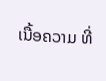ເນື້ອຄວາມ ທີ່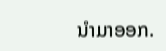ນໍາມາອອກ.